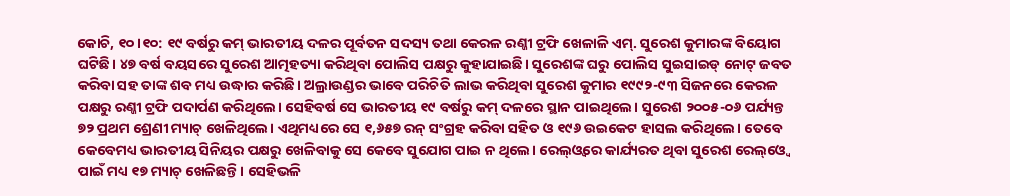କୋଚି, ୧୦।୧୦: ୧୯ ବର୍ଷରୁ କମ୍ ଭାରତୀୟ ଦଳର ପୂର୍ବତନ ସଦସ୍ୟ ତଥା କେରଳ ରଣ୍ଜୀ ଟ୍ରଫି ଖେଳାଳି ଏମ୍. ସୁରେଶ କୁମାରଙ୍କ ବିୟୋଗ ଘଟିଛି। ୪୭ ବର୍ଷ ବୟସରେ ସୁରେଶ ଆତ୍ମହତ୍ୟା କରିଥିବା ପୋଲିସ ପକ୍ଷରୁ କୁହାଯାଇଛି। ସୁରେଶଙ୍କ ଘରୁ ପୋଲିସ ସୁଇସାଇଡ୍ ନୋଟ୍ ଜବତ କରିବା ସହ ତାଙ୍କ ଶବ ମଧ୍ୟ ଉଦ୍ଧାର କରିଛି। ଅଲ୍ରାଉଣ୍ଡର ଭାବେ ପରିଚିତି ଲାଭ କରିଥିବା ସୁରେଶ କୁମାର ୧୯୯୨-୯୩ ସିଜନରେ କେରଳ ପକ୍ଷରୁ ରଣ୍ଜୀ ଟ୍ରଫି ପଦାର୍ପଣ କରିଥିଲେ। ସେହିବର୍ଷ ସେ ଭାରତୀୟ ୧୯ ବର୍ଷରୁ କମ୍ ଦଳରେ ସ୍ଥାନ ପାଇଥିଲେ। ସୁରେଶ ୨୦୦୫-୦୬ ପର୍ଯ୍ୟନ୍ତ ୭୨ ପ୍ରଥମ ଶ୍ରେଣୀ ମ୍ୟାଚ୍ ଖେଳିଥିଲେ। ଏଥିମଧ୍ୟରେ ସେ ୧,୬୫୭ ରନ୍ ସଂଗ୍ରହ କରିବା ସହିତ ଓ ୧୯୬ ଉଇକେଟ ହାସଲ କରିଥିଲେ। ତେବେ କେବେମଧ୍ୟ ଭାରତୀୟ ସିନିୟର ପକ୍ଷରୁ ଖେଳିବାକୁ ସେ କେବେ ସୁଯୋଗ ପାଇ ନ ଥିଲେ। ରେଲ୍ଓ୍ବରେ କାର୍ଯ୍ୟରତ ଥିବା ସୁରେଶ ରେଲ୍ଓ୍ବେ ପାଇଁ ମଧ୍ୟ ୧୭ ମ୍ୟାଚ୍ ଖେଳିଛନ୍ତି। ସେହିଭଳି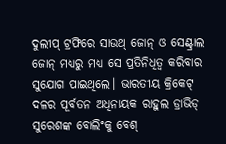ଦୁଲୀପ୍ ଟ୍ରଫିରେ ସାଉଥ୍ ଜୋନ୍ ଓ ସେଣ୍ଟ୍ରାଲ ଜୋନ୍ ମଧ୍ୟରୁ ମଧ୍ୟ ସେ ପ୍ରତିନିଧିତ୍ୱ କରିବାର ସୁଯୋଗ ପାଇଥିଲେ। ଭାରତୀୟ କ୍ରିକେଟ୍ ଦଳର ପୂର୍ବତନ ଅଧିନାୟକ ରାହୁଲ ଡ୍ରାଭିଡ୍ ସୁରେଶଙ୍କ ବୋଲିଂକୁ ବେଶ୍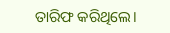ତାରିଫ କରିଥିଲେ।